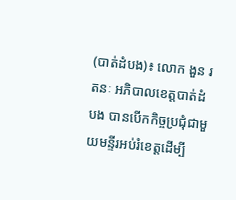(បាត់ដំបង)៖ លោក ងួន រតនៈ អភិបាលខេត្តបាត់ដំបង បានបើកកិច្ចប្រជុំជាមួយមន្ទីរអប់រំខេត្តដើម្បី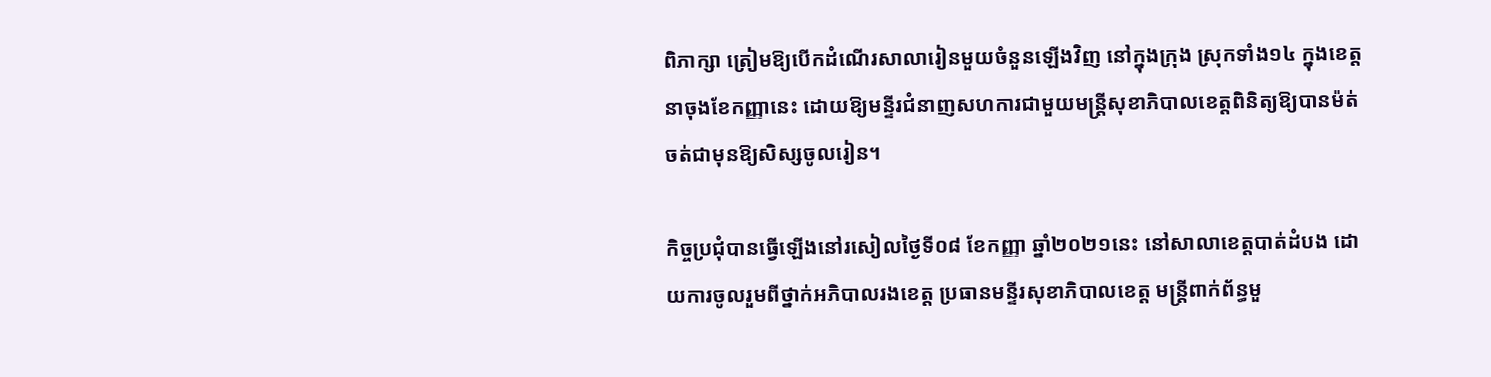ពិភាក្សា ត្រៀមឱ្យបើកដំណើរសាលារៀនមួយចំនួនឡើងវិញ នៅក្នុងក្រុង ស្រុកទាំង១៤ ក្នុងខេត្ត នាចុងខែកញ្ញានេះ ដោយឱ្យមន្ទីរជំនាញសហការជាមួយមន្រ្តីសុខាភិបាលខេត្តពិនិត្យឱ្យបានម៉ត់ចត់ជាមុនឱ្យសិស្សចូលរៀន។

កិច្ចប្រជុំបានធ្វើឡើងនៅរសៀលថ្ងៃទី០៨ ខែកញ្ញា ឆ្នាំ២០២១នេះ នៅសាលាខេត្តបាត់ដំបង ដោយការចូលរួមពីថ្នាក់អភិបាលរងខេត្ត ប្រធានមន្ទីរសុខាភិបាលខេត្ត មន្រ្តីពាក់ព័ន្ធមួ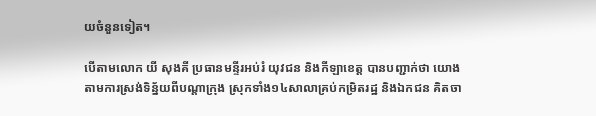យចំនួនទៀត។

បើតាមលោក យី សុងគី ប្រធានមន្ទីរអប់រំ យុវជន និងកីឡាខេត្ត បានបញ្ជាក់ថា យោងតាមការស្រង់ទិន្ន័យពីបណ្តាក្រុង ស្រុកទាំង១៤សាលាគ្រប់កម្រិតរដ្ឋ និងឯកជន គិតចា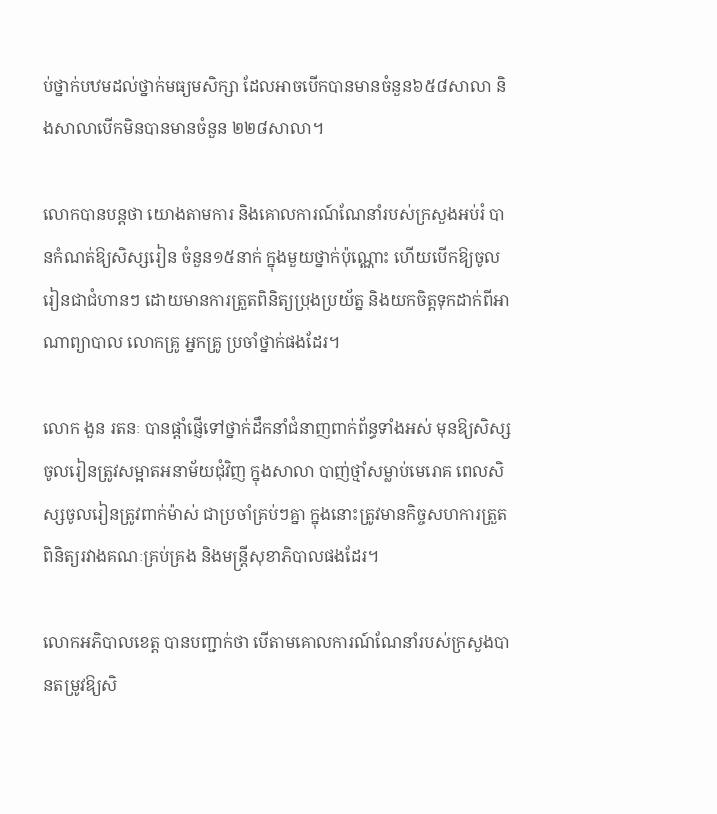ប់ថ្នាក់បឋមដល់ថ្នាក់មធ្យមសិក្សា ដែលអាចបើកបានមានចំនួន៦៥៨សាលា និងសាលាបើកមិនបានមានចំនួន ២២៨សាលា។

លោកបានបន្តថា យោងតាមការ និងគោលការណ៍ណែនាំរបស់ក្រសួងអប់រំ បានកំណត់ឱ្យសិស្សរៀន ចំនួន១៥នាក់ ក្នុងមួយថ្នាក់ប៉ុណ្ណោះ ហើយបើកឱ្យចូលរៀនជាជំហានៗ ដោយមានការត្រួតពិនិត្យប្រុងប្រយ័ត្ន និងយកចិត្តទុកដាក់ពីអាណាព្យាបាល លោកគ្រូ អ្នកគ្រូ ប្រចាំថ្នាក់ផងដែរ។

លោក ងួន រតនៈ បានផ្តាំផ្ញើទៅថ្នាក់ដឹកនាំជំនាញពាក់ព័ន្ធទាំងអស់ មុនឱ្យសិស្សចូលរៀនត្រូវសម្អាតអនាម័យជុំវិញ ក្នុងសាលា បាញ់ថ្មាំសម្លាប់មេរោគ ពេលសិស្សចូលរៀនត្រូវពាក់ម៉ាស់ ជាប្រចាំគ្រប់ៗគ្នា ក្នុងនោះត្រូវមានកិច្ចសហការត្រួតពិនិត្យរវាងគណៈគ្រប់គ្រង និងមន្រ្តីសុខាភិបាលផងដែរ។

លោកអភិបាលខេត្ត បានបញ្ជាក់ថា បើតាមគោលការណ៍ណែនាំរបស់ក្រសួងបានតម្រូវឱ្យសិ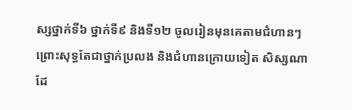ស្សថ្នាក់ទី៦ ថ្នាក់ទី៩ និងទី១២ ចូលរៀនមុនគេតាមជំហានៗ ព្រោះសុទ្ធតែជាថ្នាក់ប្រលង និងជំហានក្រោយទៀត សិស្សណាដែ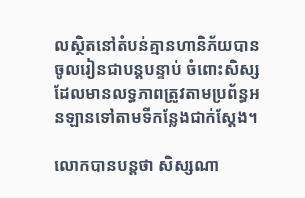លស្ថិតនៅតំបន់គ្មានហានិភ័យបានចូលរៀនជាបន្តបន្ទាប់ ចំពោះសិស្សដែលមានលទ្ធភាពត្រូវតាមប្រព័ន្ធអនឡានទៅតាមទីកន្លែងជាក់ស្តែង។

លោកបានបន្តថា សិស្សណា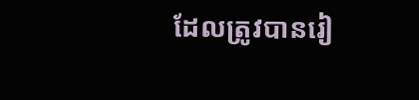ដែលត្រូវបានរៀ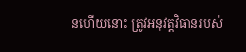នហើយនោះ ត្រូវអនុវត្តវិធានរបស់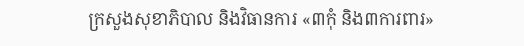ក្រសួងសុខាភិបាល និងវិធានការ «៣កុំ និង៣ការពារ»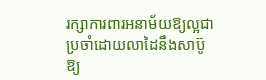រក្សាការពារអនាម័យឱ្យល្អជាប្រចាំដោយលាដៃនឹងសាប៊ូឱ្យ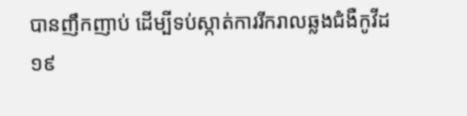បានញឹកញាប់ ដើម្បីទប់ស្កាត់ការរីករាលឆ្លងជំងឺកូវីដ១៩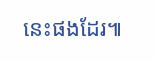នេះផងដែរ៕